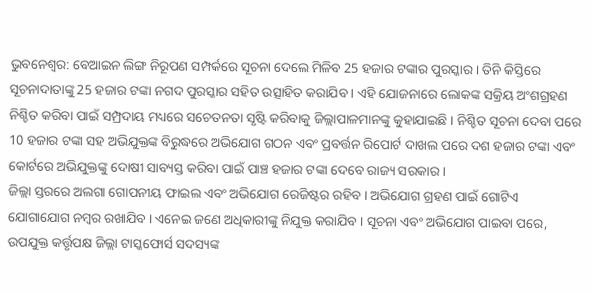ଭୁବନେଶ୍ବର: ବେଆଇନ ଲିଙ୍ଗ ନିରୂପଣ ସମ୍ପର୍କରେ ସୂଚନା ଦେଲେ ମିଳିବ 25 ହଜାର ଟଙ୍କାର ପୁରସ୍କାର । ତିନି କିସ୍ତିରେ ସୂଚନାଦାତାଙ୍କୁ 25 ହଜାର ଟଙ୍କା ନଗଦ ପୁରସ୍କାର ସହିତ ଉତ୍ସାହିତ କରାଯିବ । ଏହି ଯୋଜନାରେ ଲୋକଙ୍କ ସକ୍ରିୟ ଅଂଶଗ୍ରହଣ ନିଶ୍ଚିତ କରିବା ପାଇଁ ସମ୍ପ୍ରଦାୟ ମଧ୍ୟରେ ସଚେତନତା ସୃଷ୍ଟି କରିବାକୁ ଜିଲ୍ଲାପାଳମାନଙ୍କୁ କୁହାଯାଇଛି । ନିଶ୍ଚିତ ସୂଚନା ଦେବା ପରେ 10 ହଜାର ଟଙ୍କା ସହ ଅଭିଯୁକ୍ତଙ୍କ ବିରୁଦ୍ଧରେ ଅଭିଯୋଗ ଗଠନ ଏବଂ ପ୍ରବର୍ତ୍ତନ ରିପୋର୍ଟ ଦାଖଲ ପରେ ଦଶ ହଜାର ଟଙ୍କା ଏବଂ କୋର୍ଟରେ ଅଭିଯୁକ୍ତଙ୍କୁ ଦୋଷୀ ସାବ୍ୟସ୍ତ କରିବା ପାଇଁ ପାଞ୍ଚ ହଜାର ଟଙ୍କା ଦେବେ ରାଜ୍ୟ ସରକାର ।
ଜିଲ୍ଲା ସ୍ତରରେ ଅଲଗା ଗୋପନୀୟ ଫାଇଲ ଏବଂ ଅଭିଯୋଗ ରେଜିଷ୍ଟର ରହିବ । ଅଭିଯୋଗ ଗ୍ରହଣ ପାଇଁ ଗୋଟିଏ ଯୋଗାଯୋଗ ନମ୍ବର ରଖାଯିବ । ଏନେଇ ଜଣେ ଅଧିକାରୀଙ୍କୁ ନିଯୁକ୍ତ କରାଯିବ । ସୂଚନା ଏବଂ ଅଭିଯୋଗ ପାଇବା ପରେ, ଉପଯୁକ୍ତ କର୍ତ୍ତୃପକ୍ଷ ଜିଲ୍ଲା ଟାସ୍କଫୋର୍ସ ସଦସ୍ୟଙ୍କ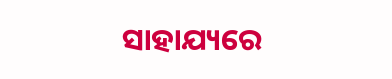ସାହାଯ୍ୟରେ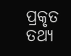ପ୍ରକୃତ ତଥ୍ୟ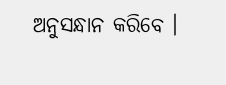ଅନୁସନ୍ଧାନ କରିବେ ।